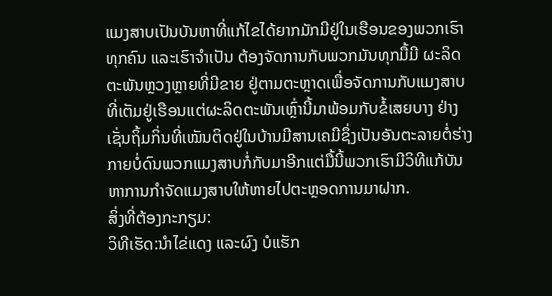ແມງສາບເປັນບັນຫາທີ່ແກ້ໄຂໄດ້ຍາກມັກມີຢູ່ໃນເຮືອນຂອງພວກເຮົາທຸກຄົນ ແລະເຮົາຈຳເປັນ ຕ້ອງຈັດການກັບພວກມັນທຸກມື້ມີ ຜະລິດຕະພັນຫຼວງຫຼາຍທີ່ມີຂາຍ ຢູ່ຕາມຕະຫຼາດເພື່ອຈັດການກັບແມງສາບທີ່ເຕັມຢູ່ເຮືອນແຕ່ຜະລິດຕະພັນເຫຼົ່ານີ້ມາພ້ອມກັບຂໍ້ເສຍບາງ ຢ່າງເຊັ່ນຖິ້ມກິ່ນທີ່ເໝັນຕິດຢູ່ໃນບ້ານມີສານເຄມີຊຶ່ງເປັນອັນຕະລາຍຕໍ່ຮ່າງກາຍບໍ່ດົນພວກແມງສາບກໍ່ກັບມາອີກແຕ່ມື້ນີ້ພວກເຮົາມີວິທີແກ້ບັນຫາການກຳຈັດແມງສາບໃຫ້ຫາຍໄປຕະຫຼອດການມາຝາກ.
ສິ່ງທີ່ຕ້ອງກະກຽມ:
ວິທີເຮັດ:ນຳໄຂ່ແດງ ແລະຜົງ ບໍແຮັກ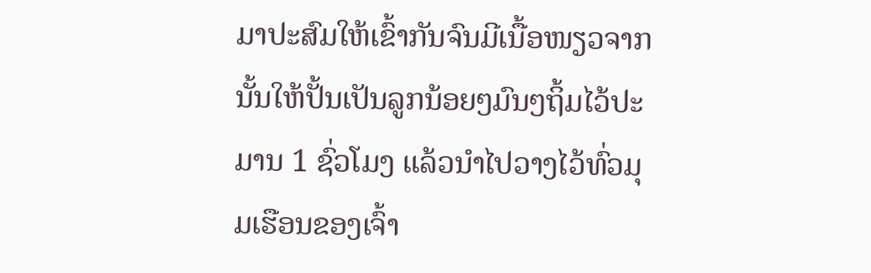ມາປະສົມໃຫ້ເຂົ້າກັນຈົນມີເນື້ອໜຽວຈາກນັ້ນໃຫ້ປັ້ນເປັນລູກນ້ອຍໆມົນໆຖິ້ມໄວ້ປະມານ 1 ຊົ່ວໂມງ ແລ້ວນຳໄປວາງໄວ້ທົ່ວມຸມເຮືອນຂອງເຈົ້າ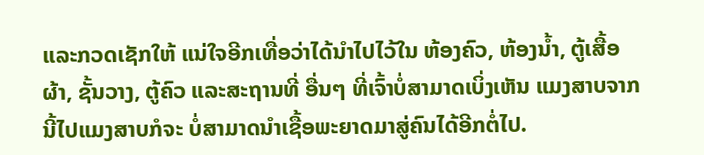ແລະກວດເຊັກໃຫ້ ແນ່ໃຈອີກເທື່ອວ່າໄດ້ນຳໄປໄວ້ໃນ ຫ້ອງຄົວ, ຫ້ອງນ້ຳ, ຕູ້ເສື້ອຜ້າ, ຊັ້ນວາງ, ຕູ້ຄົວ ແລະສະຖານທີ່ ອື່ນໆ ທີ່ເຈົ້າບໍ່ສາມາດເບິ່ງເຫັນ ແມງສາບຈາກນີ້ໄປແມງສາບກໍຈະ ບໍ່ສາມາດນຳເຊື້ອພະຍາດມາສູ່ຄົນໄດ້ອີກຕໍ່ໄປ.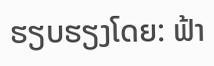ຮຽບຮຽງໂດຍ: ຟ້າ